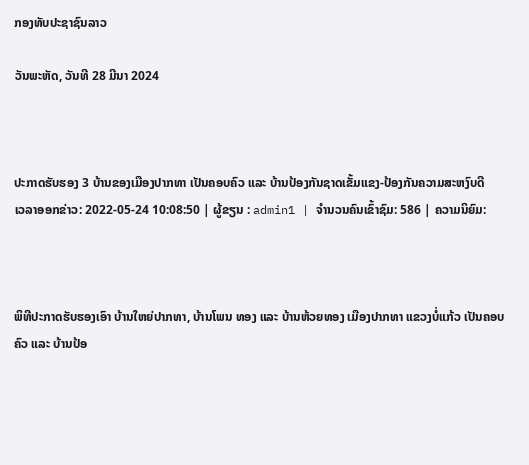ກອງທັບປະຊາຊົນລາວ

ວັນພະຫັດ, ວັນທີ 28 ມີນາ 2024



ປະກາດຮັບຮອງ 3 ບ້ານຂອງເມືອງປາກທາ ເປັນຄອບຄົວ ແລະ ບ້ານປ້ອງກັນຊາດເຂັ້ມແຂງ-ປ້ອງກັນຄວາມສະຫງົບດີ
ເວລາອອກຂ່າວ: 2022-05-24 10:08:50 | ຜູ້ຂຽນ : admin1 | ຈຳນວນຄົນເຂົ້າຊົມ: 586 | ຄວາມນິຍົມ:



ພິທີປະກາດຮັບຮອງເອົາ ບ້ານໃຫຍ່ປາກທາ, ບ້ານໂພນ ທອງ ແລະ ບ້ານຫ້ວຍທອງ ເມືອງປາກທາ ແຂວງບໍ່ແກ້ວ ເປັນຄອບຄົວ ແລະ ບ້ານປ້ອ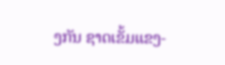ງກັນ ຊາດເຂັ້ມແຂງ-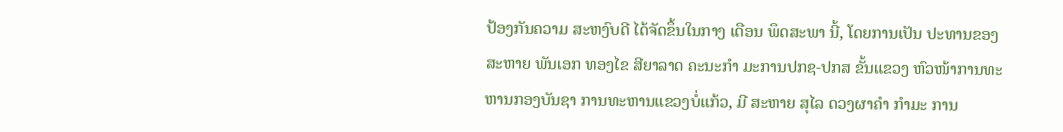ປ້ອງກັນຄວາມ ສະຫງົບດີ ໄດ້ຈັດຂຶ້ນໃນກາງ ເດືອນ ພຶດສະພາ ນີ້, ໂດຍການເປັນ ປະທານຂອງ ສະຫາຍ ພັນເອກ ທອງໄຂ ສີຍາລາດ ຄະນະກຳ ມະການປກຊ-ປກສ ຂັ້ນແຂວງ ຫົວໜ້າການທະຫານກອງບັນຊາ ການທະຫານແຂວງບໍ່ແກ້ວ, ມີ ສະຫາຍ ສຸໄລ ດວງຜາຄຳ ກຳມະ ການ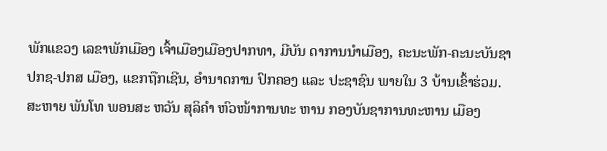ພັກແຂວງ ເລຂາພັກເມືອງ ເຈົ້າເມືອງເມືອງປາກທາ, ມີບັນ ດາການນຳເມືອງ, ຄະນະພັກ-ຄະນະບັນຊາ ປກຊ-ປກສ ເມືອງ, ແຂກຖືກເຊີນ, ອຳນາດການ ປົກຄອງ ແລະ ປະຊາຊົນ ພາຍໃນ 3 ບ້ານເຂົ້າຮ່ວມ. ສະຫາຍ ພັນໂທ ພອນສະ ຫວັນ ສຸລິຄຳ ຫົວໜ້າການທະ ຫານ ກອງບັນຊາການທະຫານ ເມືອງ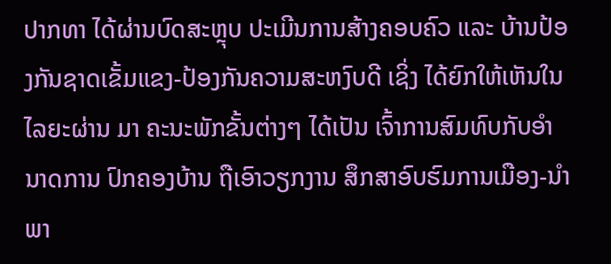ປາກທາ ໄດ້ຜ່ານບົດສະຫຼຸບ ປະເມີນການສ້າງຄອບຄົວ ແລະ ບ້ານປ້ອງກັນຊາດເຂັ້ມແຂງ-ປ້ອງກັນຄວາມສະຫງົບດີ ເຊິ່ງ ໄດ້ຍົກໃຫ້ເຫັນໃນໄລຍະຜ່ານ ມາ ຄະນະພັກຂັ້ນຕ່າງໆ ໄດ້ເປັນ ເຈົ້າການສົມທົບກັບອໍານາດການ ປົກຄອງບ້ານ ຖືເອົາວຽກງານ ສຶກສາອົບຮົມການເມືອງ-ນຳ ພາ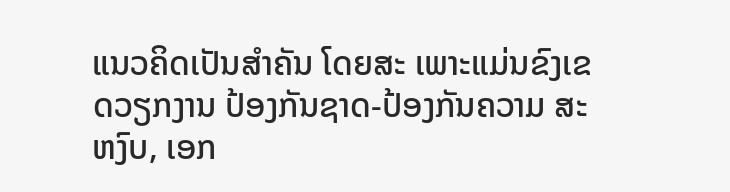ແນວຄິດເປັນສໍາຄັນ ໂດຍສະ ເພາະແມ່ນຂົງເຂດວຽກງານ ປ້ອງກັນຊາດ-ປ້ອງກັນຄວາມ ສະຫງົບ, ເອກ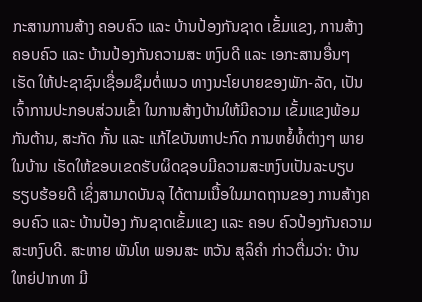ກະສານການສ້າງ ຄອບຄົວ ແລະ ບ້ານປ້ອງກັນຊາດ ເຂັ້ມແຂງ, ການສ້າງຄອບຄົວ ແລະ ບ້ານປ້ອງກັນຄວາມສະ ຫງົບດີ ແລະ ເອກະສານອື່ນໆ ເຮັດ ໃຫ້ປະຊາຊົນເຊື່ອມຊຶມຕໍ່ແນວ ທາງນະໂຍບາຍຂອງພັກ-ລັດ, ເປັນເຈົ້າການປະກອບສ່ວນເຂົ້າ ໃນການສ້າງບ້ານໃຫ້ມີຄວາມ ເຂັ້ມແຂງພ້ອມກັນຕ້ານ, ສະກັດ ກັ້ນ ແລະ ແກ້ໄຂບັນຫາປະກົດ ການຫຍໍ້ທໍ້ຕ່າງໆ ພາຍໃນບ້ານ ເຮັດໃຫ້ຂອບເຂດຮັບຜິດຊອບມີຄວາມສະຫງົບເປັນລະບຽບ ຮຽບຮ້ອຍດີ ເຊິ່ງສາມາດບັນລຸ ໄດ້ຕາມເນື້ອໃນມາດຖານຂອງ ການສ້າງຄອບຄົວ ແລະ ບ້ານປ້ອງ ກັນຊາດເຂັ້ມແຂງ ແລະ ຄອບ ຄົວປ້ອງກັນຄວາມສະຫງົບດີ. ສະຫາຍ ພັນໂທ ພອນສະ ຫວັນ ສຸລິຄຳ ກ່າວຕື່ມວ່າ: ບ້ານ ໃຫຍ່ປາກທາ ມີ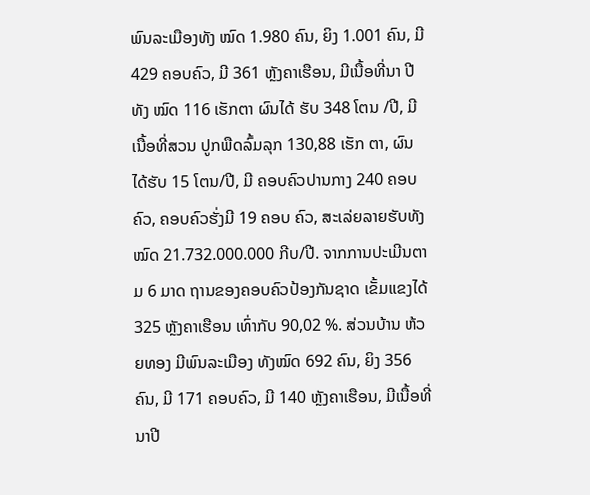ພົນລະເມືອງທັງ ໝົດ 1.980 ຄົນ, ຍິງ 1.001 ຄົນ, ມີ 429 ຄອບຄົວ, ມີ 361 ຫຼັງຄາເຮືອນ, ມີເນື້ອທີ່ນາ ປີທັງ ໝົດ 116 ເຮັກຕາ ຜົນໄດ້ ຮັບ 348 ໂຕນ /ປີ, ມີເນື້ອທີ່ສວນ ປູກພືດລົ້ມລຸກ 130,88 ເຮັກ ຕາ, ຜົນໄດ້ຮັບ 15 ໂຕນ/ປີ, ມີ ຄອບຄົວປານກາງ 240 ຄອບ ຄົວ, ຄອບຄົວຮັ່ງມີ 19 ຄອບ ຄົວ, ສະເລ່ຍລາຍຮັບທັງໝົດ 21.732.000.000 ກີບ/ປີ. ຈາກການປະເມີນຕາມ 6 ມາດ ຖານຂອງຄອບຄົວປ້ອງກັນຊາດ ເຂັ້ມແຂງໄດ້ 325 ຫຼັງຄາເຮືອນ ເທົ່າກັບ 90,02 %. ສ່ວນບ້ານ ຫ້ວຍທອງ ມີພົນລະເມືອງ ທັງໝົດ 692 ຄົນ, ຍິງ 356 ຄົນ, ມີ 171 ຄອບຄົວ, ມີ 140 ຫຼັງຄາເຮືອນ, ມີເນື້ອທີ່ນາປີ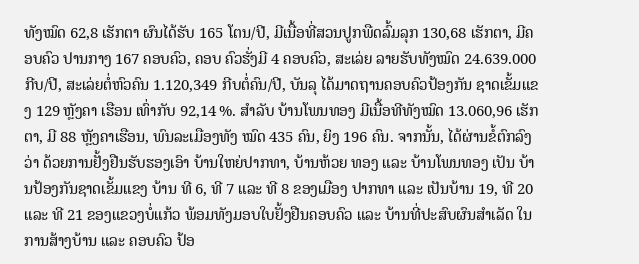ທັງໝົດ 62,8 ເຮັກຕາ ຜົນໄດ້ຮັບ 165 ໂຕນ/ປີ, ມີເນື້ອທີ່ສວນປູກພືດລົ້ມລຸກ 130,68 ເຮັກຕາ, ມີຄອບຄົວ ປານກາງ 167 ຄອບຄົວ, ຄອບ ຄົວຮັ່ງມີ 4 ຄອບຄົວ, ສະເລ່ຍ ລາຍຮັບທັງໝົດ 24.639.000 ກີບ/ປີ, ສະເລ່ຍຕໍ່ຫົວຄົນ 1.120,349 ກີບຕໍ່ຄົນ/ປີ, ບັນລຸ ໄດ້ມາດຖານຄອບຄົວປ້ອງກັນ ຊາດເຂັ້ມແຂງ 129 ຫຼັງຄາ ເຮືອນ ເທົ່າກັບ 92,14 %. ສໍາລັບ ບ້ານໂພນທອງ ມີເນື້ອທີທັງໝົດ 13.060,96 ເຮັກຕາ, ມີ 88 ຫຼັງຄາເຮືອນ, ພົນລະເມືອງທັງ ໝົດ 435 ຄົນ, ຍິງ 196 ຄົນ. ຈາກນັ້ນ, ໄດ້ຜ່ານຂໍ້ຕົກລົງວ່າ ດ້ວຍການຢັ້ງຢືນຮັບຮອງເອົາ ບ້ານໃຫຍ່ປາກທາ, ບ້ານຫ້ວຍ ທອງ ແລະ ບ້ານໂພນທອງ ເປັນ ບ້ານປ້ອງກັນຊາດເຂັ້ມແຂງ ບ້ານ ທີ 6, ທີ 7 ແລະ ທີ 8 ຂອງເມືອງ ປາກທາ ແລະ ເປັນບ້ານ 19, ທີ 20 ແລະ ທີ 21 ຂອງແຂວງບໍ່ແກ້ວ ພ້ອມທັງມອບໃບຢັ້ງຢືນຄອບຄົວ ແລະ ບ້ານທີ່ປະສົບຜົນສໍາເລັດ ໃນການສ້າງບ້ານ ແລະ ຄອບຄົວ ປ້ອ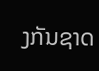ງກັນຊາດ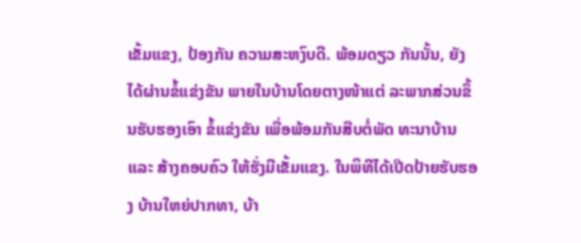ເຂັ້ມແຂງ, ປ້ອງກັນ ຄວາມສະຫງົບດີ. ພ້ອມດຽວ ກັນນັ້ນ, ຍັງໄດ້ຜ່ານຂໍ້ແຂ່ງຂັນ ພາຍໃນບ້ານໂດຍຕາງໜ້າແຕ່ ລະພາກສ່ວນຂຶ້ນຮັບຮອງເອົາ ຂໍ້ແຂ່ງຂັນ ເພື່ອພ້ອມກັນສືບຕໍ່ພັດ ທະນາບ້ານ ແລະ ສ້າງຄອບຄົວ ໃຫ້ຮັ່ງມີເຂັ້ມແຂງ. ໃນພິທີໄດ້ເປີດປ້າຍຮັບຮອງ ບ້ານໃຫຍ່ປາກທາ, ບ້າ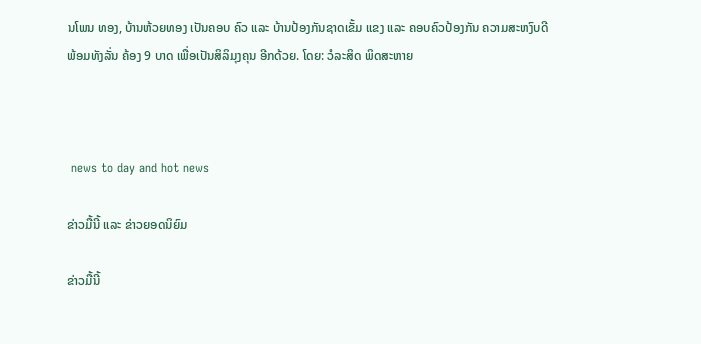ນໂພນ ທອງ, ບ້ານຫ້ວຍທອງ ເປັນຄອບ ຄົວ ແລະ ບ້ານປ້ອງກັນຊາດເຂັ້ມ ແຂງ ແລະ ຄອບຄົວປ້ອງກັນ ຄວາມສະຫງົບດີພ້ອມທັງລັ່ນ ຄ້ອງ 9 ບາດ ເພື່ອເປັນສິລິມຸງຄຸນ ອີກດ້ວຍ. ໂດຍ: ວໍລະສິດ ພິດສະຫາຍ



 news to day and hot news

ຂ່າວມື້ນີ້ ແລະ ຂ່າວຍອດນິຍົມ

ຂ່າວມື້ນີ້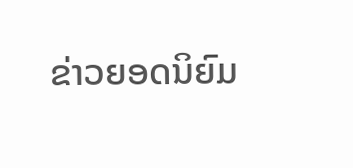ຂ່າວຍອດນິຍົມ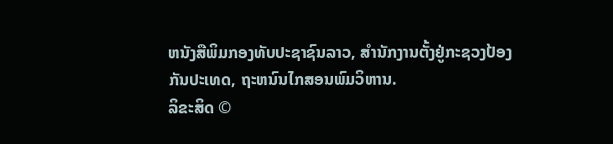ຫນັງສືພິມກອງທັບປະຊາຊົນລາວ, ສຳນັກງານຕັ້ງຢູ່ກະຊວງປ້ອງກັນປະເທດ, ຖະຫນົນໄກສອນພົມວິຫານ.
ລິຂະສິດ ©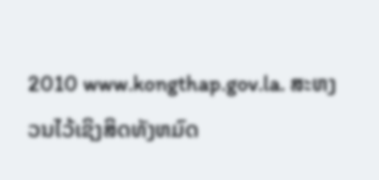2010 www.kongthap.gov.la. ສະຫງວນໄວ້ເຊິງສິດທັງຫມົດ